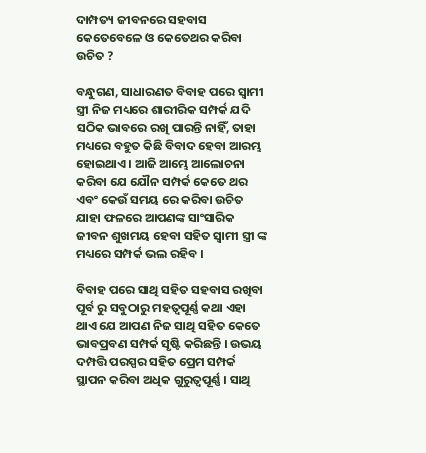ଦାମ୍ପତ୍ୟ ଜୀବନରେ ସହବାସ କେତେବେଳେ ଓ କେତେଥର କରିବା ଉଚିତ ?

ବନ୍ଧୁଗଣ, ସାଧାରଣତ ବିବାହ ପରେ ସ୍ଵାମୀ ସ୍ତ୍ରୀ ନିଜ ମଧ୍ୟରେ ଶାରୀରିକ ସମ୍ପର୍କ ଯଦି ସଠିକ ଭାବରେ ରଖି ପାରନ୍ତି ନାହିଁ, ତାହା ମଧ୍ୟରେ ବହୁତ କିଛି ବିବାଦ ହେବା ଆରମ୍ଭ ହୋଇଥାଏ । ଆଜି ଆମ୍ଭେ ଆଲୋଚନା କରିବା ଯେ ଯୌନ ସମ୍ପର୍କ କେତେ ଥର ଏବଂ କେଉଁ ସମୟ ରେ କରିବା ଉଚିତ ଯାହା ଫଳରେ ଆପଣଙ୍କ ସାଂସାରିକ ଜୀବନ ଶୁଖମୟ ହେବା ସହିତ ସ୍ଵାମୀ ସ୍ତ୍ରୀ ଙ୍କ ମଧ୍ୟରେ ସମ୍ପର୍କ ଭଲ ରହିବ ।

ବିବାହ ପରେ ସାଥି ସହିତ ସହବାସ ରଖିବା ପୂର୍ବ ରୁ ସବୁଠାରୁ ମହତ୍ଵପୂର୍ଣ୍ଣ କଥା ଏହା ଥାଏ ଯେ ଆପଣ ନିଜ ସାଥି ସହିତ କେତେ ଭାବପ୍ରବଣ ସମ୍ପର୍କ ସୃଷ୍ଟି କରିଛନ୍ତି । ଉଭୟ ଦମ୍ପତ୍ତି ପରସ୍ପର ସହିତ ପ୍ରେମ ସମ୍ପର୍କ ସ୍ଥାପନ କରିବା ଅଧିକ ଗୁରୁତ୍ଵପୂର୍ଣ୍ଣ । ସାଥି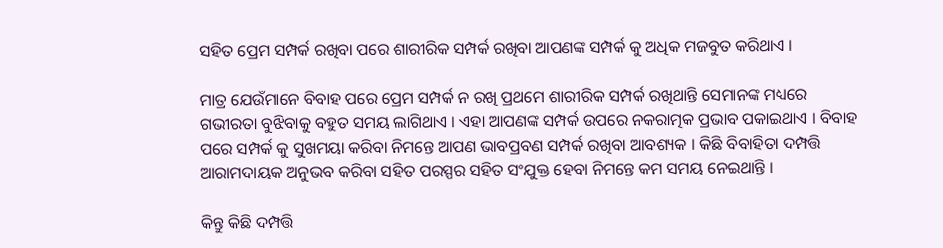ସହିତ ପ୍ରେମ ସମ୍ପର୍କ ରଖିବା ପରେ ଶାରୀରିକ ସମ୍ପର୍କ ରଖିବା ଆପଣଙ୍କ ସମ୍ପର୍କ କୁ ଅଧିକ ମଜବୁତ କରିଥାଏ ।

ମାତ୍ର ଯେଉଁମାନେ ବିବାହ ପରେ ପ୍ରେମ ସମ୍ପର୍କ ନ ରଖି ପ୍ରଥମେ ଶାରୀରିକ ସମ୍ପର୍କ ରଖିଥାନ୍ତି ସେମାନଙ୍କ ମଧ୍ୟରେ ଗଭୀରତା ବୁଝିବାକୁ ବହୁତ ସମୟ ଲାଗିଥାଏ । ଏହା ଆପଣଙ୍କ ସମ୍ପର୍କ ଉପରେ ନକରାତ୍ମକ ପ୍ରଭାବ ପକାଇଥାଏ । ବିବାହ ପରେ ସମ୍ପର୍କ କୁ ସୁଖମୟା କରିବା ନିମନ୍ତେ ଆପଣ ଭାବପ୍ରବଣ ସମ୍ପର୍କ ରଖିବା ଆବଶ୍ୟକ । କିଛି ବିବାହିତା ଦମ୍ପତ୍ତି ଆରାମଦାୟକ ଅନୁଭବ କରିବା ସହିତ ପରସ୍ପର ସହିତ ସଂଯୁକ୍ତ ହେବା ନିମନ୍ତେ କମ ସମୟ ନେଇଥାନ୍ତି ।

କିନ୍ତୁ କିଛି ଦମ୍ପତ୍ତି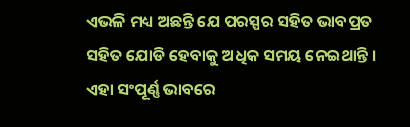ଏଭଳି ମଧ୍ୟ ଅଛନ୍ତି ଯେ ପରସ୍ପର ସହିତ ଭାବପ୍ରତ ସହିତ ଯୋଡି ହେବାକୁ ଅଧିକ ସମୟ ନେଇଥାନ୍ତି । ଏହା ସଂପୂର୍ଣ୍ଣ ଭାବରେ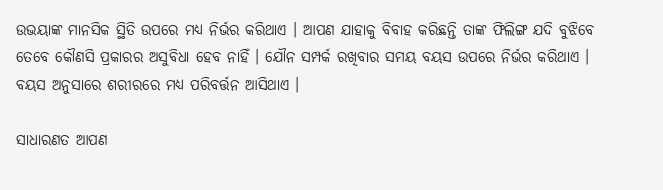ଉଭୟାଙ୍କ ମାନସିକ ସ୍ଥିତି ଉପରେ ମଧ୍ୟ ନିର୍ଭର କରିଥାଏ । ଆପଣ ଯାହାକୁ ବିବାହ କରିଛନ୍ତି ତାଙ୍କ ଫିଲିଙ୍ଗ ଯଦି ବୁଝିବେ ତେବେ କୌଣସି ପ୍ରକାରର ଅସୁବିଧା ହେବ ନାହିଁ । ଯୌନ ସମ୍ପର୍କ ରଖିବାର ସମୟ ବୟସ ଉପରେ ନିର୍ଭର କରିଥାଏ । ବୟସ ଅନୁସାରେ ଶରୀରରେ ମଧ୍ୟ ପରିବର୍ତ୍ତନ ଆସିଥାଏ ।

ସାଧାରଣତ ଆପଣ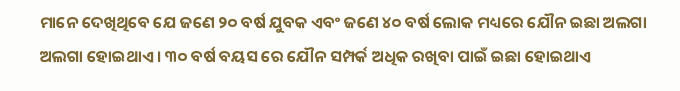ମାନେ ଦେଖିଥିବେ ଯେ ଜଣେ ୨୦ ବର୍ଷ ଯୁବକ ଏବଂ ଜଣେ ୪୦ ବର୍ଷ ଲୋକ ମଧ୍ୟରେ ଯୌନ ଇଛା ଅଲଗା ଅଲଗା ହୋଇଥାଏ । ୩୦ ବର୍ଷ ବୟସ ରେ ଯୌନ ସମ୍ପର୍କ ଅଧିକ ରଖିବା ପାଇଁ ଇଛା ହୋଇଥାଏ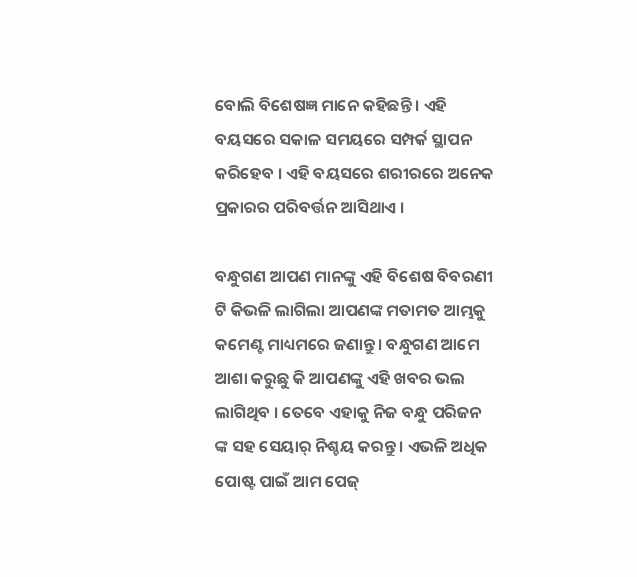ବୋଲି ବିଶେଷଜ୍ଞ ମାନେ କହିଛନ୍ତି । ଏହି ବୟସରେ ସକାଳ ସମୟରେ ସମ୍ପର୍କ ସ୍ଥାପନ କରିହେବ । ଏହି ବୟସରେ ଶରୀରରେ ଅନେକ ପ୍ରକାରର ପରିବର୍ତ୍ତନ ଆସିଥାଏ ।

ବନ୍ଧୁଗଣ ଆପଣ ମାନଙ୍କୁ ଏହି ବିଶେଷ ବିବରଣୀ ଟି କିଭଳି ଲାଗିଲା ଆପଣଙ୍କ ମତାମତ ଆମ୍ଭକୁ କମେଣ୍ଟ ମାଧ୍ୟମରେ ଜଣାନ୍ତୁ । ବନ୍ଧୁଗଣ ଆମେ ଆଶା କରୁଛୁ କି ଆପଣଙ୍କୁ ଏହି ଖବର ଭଲ ଲାଗିଥିବ । ତେବେ ଏହାକୁ ନିଜ ବନ୍ଧୁ ପରିଜନ ଙ୍କ ସହ ସେୟାର୍ ନିଶ୍ଚୟ କରନ୍ତୁ । ଏଭଳି ଅଧିକ ପୋଷ୍ଟ ପାଇଁ ଆମ ପେଜ୍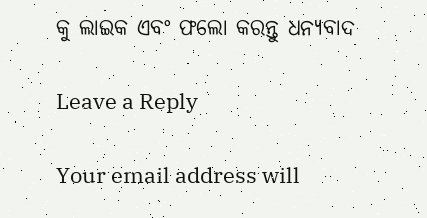କୁ ଲାଇକ ଏବଂ ଫଲୋ କରନ୍ତୁ ଧନ୍ୟବାଦ

Leave a Reply

Your email address will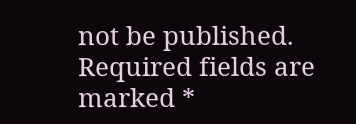not be published. Required fields are marked *